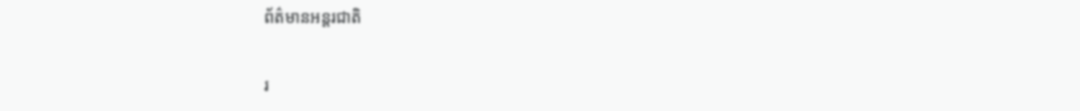ព័ត៌មានអន្តរជាតិ

រ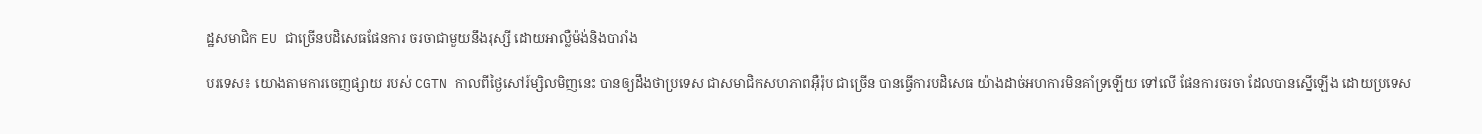ដ្ឋសមាជិក EU ជាច្រើនបដិសេធផែនការ ចរចាជាមួយនឹងរុស្សី ដោយអាល្លឺម៉ង់និងបារាំង

បរទេស៖ យោងតាមការចេញផ្សាយ របស់ CGTN កាលពីថ្ងៃសៅរ៍ម្សិលមិញនេះ បានឲ្យដឹងថាប្រទេស ជាសមាជិកសហភាពអ៊ឺរ៉ុប ជាច្រើន បានធ្វើការបដិសេធ យ៉ាងដាច់អហការមិនគាំទ្រឡើយ ទៅលើ ផែនការចរចា ដែលបានស្នើឡើង ដោយប្រទេស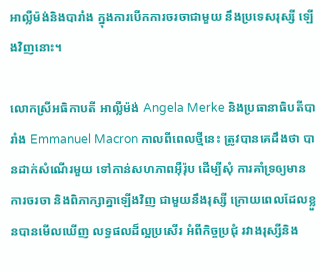អាល្លឺម៉ង់និងបារាំង ក្នុងការបើកការចរចាជាមួយ នឹងប្រទេសរុស្សី ឡើងវិញនោះ។

លោកស្រីអធិកាបតី អាល្លឺម៉ង់ Angela Merke និងប្រធានាធិបតីបារាំង Emmanuel Macron កាលពីពេលថ្មីនេះ ត្រូវបានគេដឹងថា បានដាក់សំណើរមួយ ទៅកាន់សហភាពអ៊ឺរ៉ុប ដើម្បីសុំ ការគាំទ្រឲ្យមានការចរចា និងពិភាក្សាគ្នាឡើងវិញ ជាមួយនឹងរុស្សី ក្រោយពេលដែលខ្លួនបានមើលឃើញ លទ្ធផលដ៏ល្អប្រសើរ អំពីកិច្ចប្រជុំ រវាងរុស្សីនិង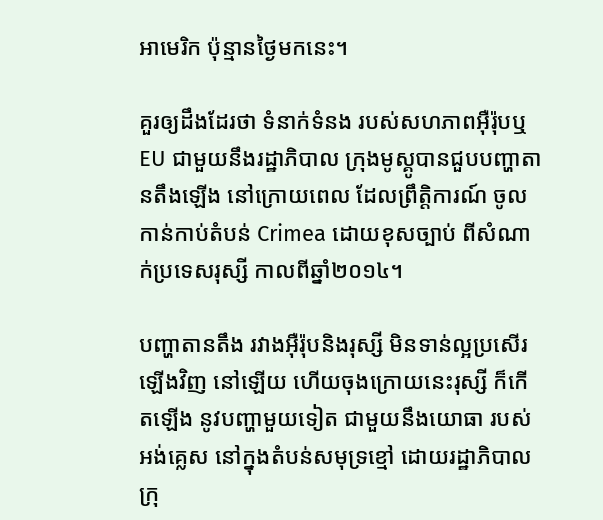អាមេរិក ប៉ុន្មានថ្ងៃមកនេះ។

គួរឲ្យដឹងដែរថា ទំនាក់ទំនង របស់សហភាពអ៊ឺរ៉ុបឬ EU ជាមួយនឹងរដ្ឋាភិបាល ក្រុងមូស្គូបានជួបបញ្ហាតានតឹងឡើង នៅក្រោយពេល ដែលព្រឹត្តិការណ៍ ចូលកាន់កាប់តំបន់ Crimea ដោយខុសច្បាប់ ពីសំណាក់ប្រទេសរុស្សី កាលពីឆ្នាំ២០១៤។

បញ្ហាតានតឹង រវាងអ៊ឺរ៉ុបនិងរុស្សី មិនទាន់ល្អប្រសើរឡើងវិញ នៅឡើយ ហើយចុងក្រោយនេះរុស្សី ក៏កើតឡើង នូវបញ្ហាមួយទៀត ជាមួយនឹងយោធា របស់អង់គ្លេស នៅក្នុងតំបន់សមុទ្រខ្មៅ ដោយរដ្ឋាភិបាល ក្រុ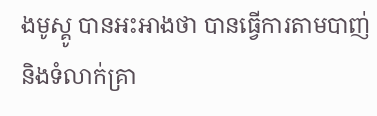ងមូស្គូ បានអះអាងថា បានធ្វើការតាមបាញ់ និងទំលាក់គ្រា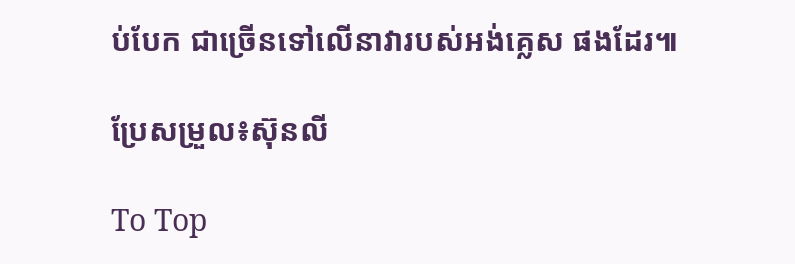ប់បែក ជាច្រើនទៅលើនាវារបស់អង់គ្លេស ផងដែរ៕

ប្រែសម្រួល៖ស៊ុនលី

To Top